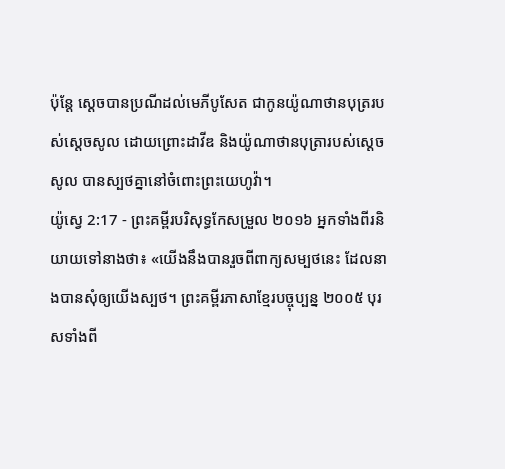ប៉ុន្តែ ស្តេចបានប្រណីដល់មេភីបូសែត ជាកូនយ៉ូណាថានបុត្ររបស់ស្ដេចសូល ដោយព្រោះដាវីឌ និងយ៉ូណាថានបុត្រារបស់ស្ដេចសូល បានស្បថគ្នានៅចំពោះព្រះយេហូវ៉ា។
យ៉ូស្វេ 2:17 - ព្រះគម្ពីរបរិសុទ្ធកែសម្រួល ២០១៦ អ្នកទាំងពីរនិយាយទៅនាងថា៖ «យើងនឹងបានរួចពីពាក្យសម្បថនេះ ដែលនាងបានសុំឲ្យយើងស្បថ។ ព្រះគម្ពីរភាសាខ្មែរបច្ចុប្បន្ន ២០០៥ បុរសទាំងពី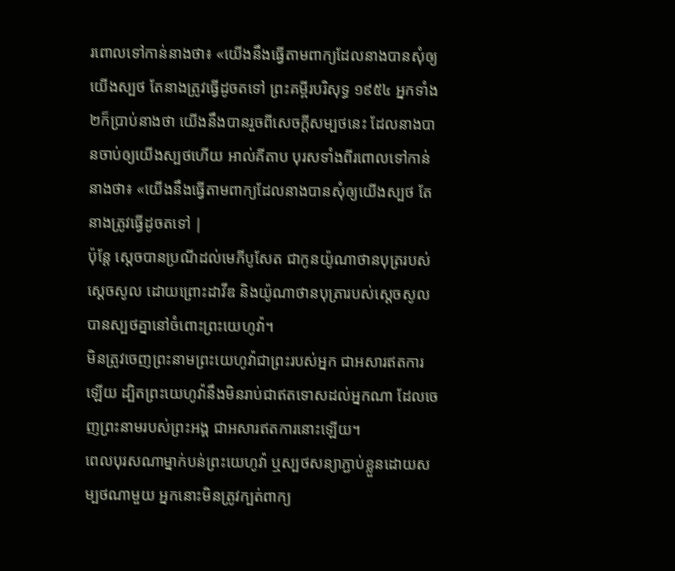រពោលទៅកាន់នាងថា៖ «យើងនឹងធ្វើតាមពាក្យដែលនាងបានសុំឲ្យយើងស្បថ តែនាងត្រូវធ្វើដូចតទៅ ព្រះគម្ពីរបរិសុទ្ធ ១៩៥៤ អ្នកទាំង២ក៏ប្រាប់នាងថា យើងនឹងបានរួចពីសេចក្ដីសម្បថនេះ ដែលនាងបានចាប់ឲ្យយើងស្បថហើយ អាល់គីតាប បុរសទាំងពីរពោលទៅកាន់នាងថា៖ «យើងនឹងធ្វើតាមពាក្យដែលនាងបានសុំឲ្យយើងស្បថ តែនាងត្រូវធ្វើដូចតទៅ |
ប៉ុន្តែ ស្តេចបានប្រណីដល់មេភីបូសែត ជាកូនយ៉ូណាថានបុត្ររបស់ស្ដេចសូល ដោយព្រោះដាវីឌ និងយ៉ូណាថានបុត្រារបស់ស្ដេចសូល បានស្បថគ្នានៅចំពោះព្រះយេហូវ៉ា។
មិនត្រូវចេញព្រះនាមព្រះយេហូវ៉ាជាព្រះរបស់អ្នក ជាអសារឥតការឡើយ ដ្បិតព្រះយេហូវ៉ានឹងមិនរាប់ជាឥតទោសដល់អ្នកណា ដែលចេញព្រះនាមរបស់ព្រះអង្គ ជាអសារឥតការនោះឡើយ។
ពេលបុរសណាម្នាក់បន់ព្រះយេហូវ៉ា ឬស្បថសន្យាភ្ជាប់ខ្លួនដោយសម្បថណាមួយ អ្នកនោះមិនត្រូវក្បត់ពាក្យ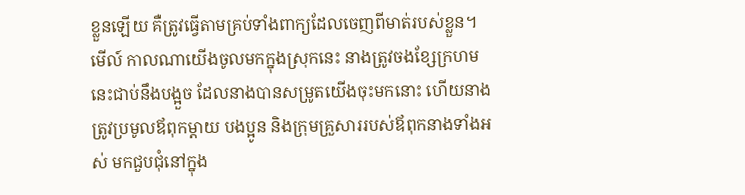ខ្លួនឡើយ គឺត្រូវធ្វើតាមគ្រប់ទាំងពាក្យដែលចេញពីមាត់របស់ខ្លួន។
មើល៍ កាលណាយើងចូលមកក្នុងស្រុកនេះ នាងត្រូវចងខ្សែក្រហមនេះជាប់នឹងបង្អួច ដែលនាងបានសម្រូតយើងចុះមកនោះ ហើយនាងត្រូវប្រមូលឪពុកម្តាយ បងប្អូន និងក្រុមគ្រួសាររបស់ឪពុកនាងទាំងអស់ មកជួបជុំនៅក្នុង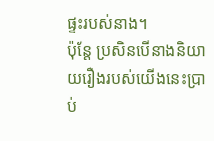ផ្ទះរបស់នាង។
ប៉ុន្ដែ ប្រសិនបើនាងនិយាយរឿងរបស់យើងនេះប្រាប់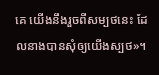គេ យើងនឹងរួចពីសម្បថនេះ ដែលនាងបានសុំឲ្យយើងស្បថ»។